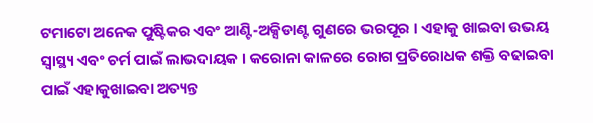ଟମାଟୋ ଅନେକ ପୁଷ୍ଟିକର ଏବଂ ଆଣ୍ଟି-ଅକ୍ସିଡାଣ୍ଟ ଗୁଣରେ ଭରପୂର । ଏହାକୁ ଖାଇବା ଉଭୟ ସ୍ୱାସ୍ଥ୍ୟ ଏବଂ ଚର୍ମ ପାଇଁ ଲାଭଦାୟକ । କରୋନା କାଳରେ ରୋଗ ପ୍ରତିରୋଧକ ଶକ୍ତି ବଢାଇବା ପାଇଁ ଏହାକୁଖାଇବା ଅତ୍ୟନ୍ତ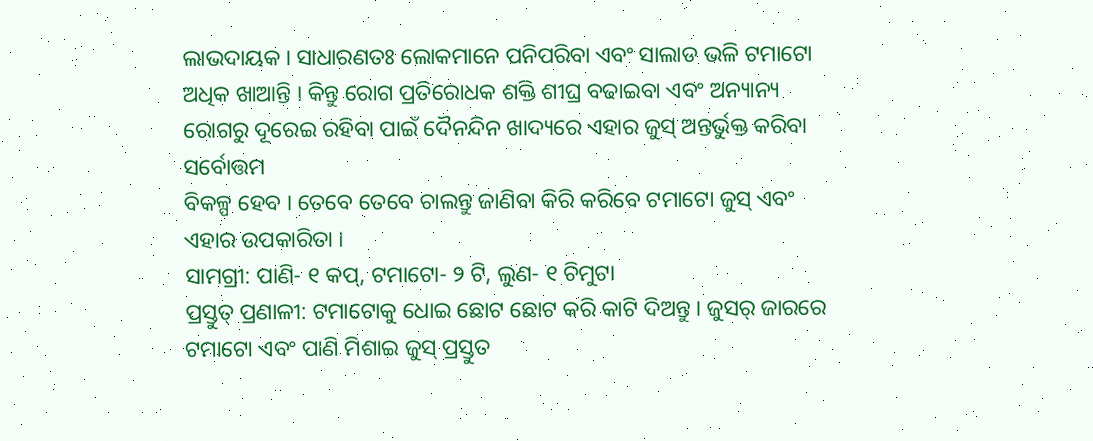ଲାଭଦାୟକ । ସାଧାରଣତଃ ଲୋକମାନେ ପନିପରିବା ଏବଂ ସାଲାଡ ଭଳି ଟମାଟୋ ଅଧିକ ଖାଆନ୍ତି । କିନ୍ତୁ ରୋଗ ପ୍ରତିରୋଧକ ଶକ୍ତି ଶୀଘ୍ର ବଢାଇବା ଏବଂ ଅନ୍ୟାନ୍ୟ ରୋଗରୁ ଦୂରେଇ ରହିବା ପାଇଁ ଦୈନନ୍ଦିନ ଖାଦ୍ୟରେ ଏହାର ଜୁସ୍ ଅନ୍ତର୍ଭୁକ୍ତ କରିବା ସର୍ବୋତ୍ତମ
ବିକଳ୍ପ ହେବ । ତେବେ ତେବେ ଚାଲନ୍ତୁ ଜାଣିବା କିରି କରିବେ ଟମାଟୋ ଜୁସ୍ ଏବଂ ଏହାର ଉପକାରିତା ।
ସାମଗ୍ରୀ: ପାଣି- ୧ କପ୍, ଟମାଟୋ- ୨ ଟି, ଲୁଣ- ୧ ଚିମୁଟା
ପ୍ରସ୍ତୁତ୍ ପ୍ରଣାଳୀ: ଟମାଟୋକୁ ଧୋଇ ଛୋଟ ଛୋଟ କରି କାଟି ଦିଅନ୍ତୁ । ଜୁସର୍ ଜାରରେ ଟମାଟୋ ଏବଂ ପାଣି ମିଶାଇ ଜୁସ୍ ପ୍ରସ୍ତୁତ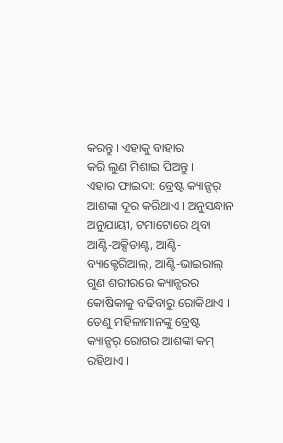କରନ୍ତୁ । ଏହାକୁ ବାହାର
କରି ଲୁଣ ମିଶାଇ ପିଅନ୍ତୁ ।
ଏହାର ଫାଇଦା: ବ୍ରେଷ୍ଟ କ୍ୟାନ୍ସର୍ ଆଶଙ୍କା ଦୂର କରିଥାଏ । ଅନୁସନ୍ଧାନ ଅନୁଯାୟୀ, ଟମାଟୋରେ ଥିବା ଆଣ୍ଟି-ଅକ୍ସିଡାଣ୍ଟ, ଆଣ୍ଟି-ବ୍ୟାକ୍ଟେରିଆଲ୍, ଆଣ୍ଟି-ଭାଇରାଲ୍
ଗୁଣ ଶରୀରରେ କ୍ୟାନ୍ସରର କୋଷିକାକୁ ବଢିବାରୁ ରୋକିଥାଏ । ତେଣୁ ମହିଳାମାନଙ୍କୁ ବ୍ରେଷ୍ଟ କ୍ୟାନ୍ସର୍ ରୋଗର ଆଶଙ୍କା କମ୍ ରହିଥାଏ ।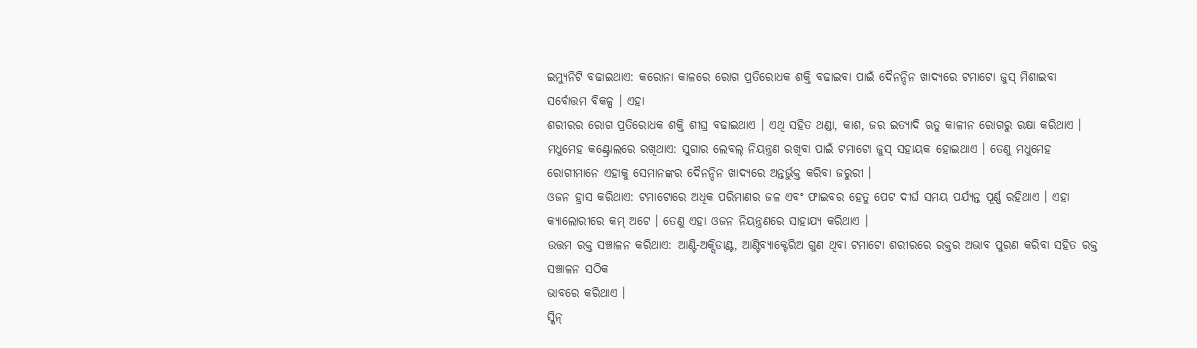ଇମ୍ୟୁନିଟି ବଢାଇଥାଏ: କରୋନା କାଳରେ ରୋଗ ପ୍ରତିରୋଧକ ଶକ୍ତି ବଢାଇବା ପାଇଁ ଦୈନନ୍ଦିନ ଖାଦ୍ୟରେ ଟମାଟୋ ଜୁସ୍ ମିଶାଇବା ସର୍ବୋତ୍ତମ ବିକଳ୍ପ । ଏହା
ଶରୀରର ରୋଗ ପ୍ରତିରୋଧକ ଶକ୍ତି ଶୀଘ୍ର ବଢାଇଥାଏ । ଏଥି ସହିତ ଥଣ୍ଡା, କାଶ, ଜର ଇତ୍ୟାଦି ଋତୁ କାଳୀନ ରୋଗରୁ ରକ୍ଷା କରିଥାଏ ।
ମଧୁମେହ କଣ୍ଟ୍ରୋଲରେ ରଖିଥାଏ: ସୁଗାର ଲେବଲ୍ ନିୟନ୍ତ୍ରଣ ରଖିବା ପାଇଁ ଟମାଟୋ ଜୁସ୍ ସହାୟକ ହୋଇଥାଏ । ତେଣୁ ମଧୁମେହ ରୋଗୀମାନେ ଏହାକୁ ସେମାନଙ୍କର ଦୈନନ୍ଦିନ ଖାଦ୍ୟରେ ଅନ୍ତର୍ଭୁକ୍ତ କରିବା ଜରୁରୀ ।
ଓଜନ ହ୍ରାସ କରିଥାଏ: ଟମାଟୋରେ ଅଧିକ ପରିମାଣର ଜଳ ଏବଂ ଫାଇବର ହେତୁ ପେଟ ଦୀର୍ଘ ସମୟ ପର୍ଯ୍ୟନ୍ତ ପୂର୍ଣ୍ଣ ରହିଥାଏ । ଏହା କ୍ୟାଲୋରୀରେ କମ୍ ଅଟେ । ତେଣୁ ଏହା ଓଜନ ନିୟନ୍ତ୍ରଣରେ ସାହାଯ୍ୟ କରିଥାଏ ।
ଉତ୍ତମ ରକ୍ତ ସଞ୍ଚାଳନ କରିଥାଏ: ଆଣ୍ଟି-ଅକ୍ସିଡାଣ୍ଟ, ଆଣ୍ଟିବ୍ୟାକ୍ଟେରିଅ ଗୁଣ ଥିବା ଟମାଟୋ ଶରୀରରେ ରକ୍ତର ଅଭାବ ପୁରଣ କରିବା ସହିତ ରକ୍ତ ସଞ୍ଚାଳନ ସଠିକ
ଭାବରେ କରିଥାଏ ।
ସ୍କିନ୍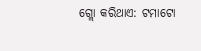ଗ୍ଲୋ କରିଥାଏ: ଟମାଟୋ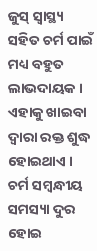ଜୁସ୍ ସ୍ୱାସ୍ଥ୍ୟ ସହିତ ଚର୍ମ ପାଇଁ ମଧ୍ୟ ବହୁତ ଲାଭଦାୟକ । ଏହାକୁ ଖାଇବା ଦ୍ୱାରା ରକ୍ତ ଶୁଦ୍ଧ ହୋଇଥାଏ । ଚର୍ମ ସମ୍ବନ୍ଧୀୟ ସମସ୍ୟା ଦୁର ହୋଇ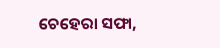ଚେହେରା ସଫା,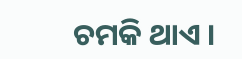ଚମକି ଥାଏ ।